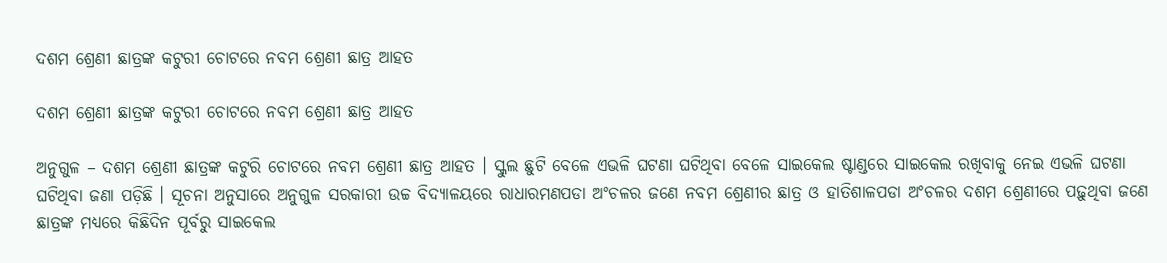ଦଶମ ଶ୍ରେଣୀ ଛାତ୍ରଙ୍କ କଟୁରୀ ଚୋଟରେ ନବମ ଶ୍ରେଣୀ ଛାତ୍ର ଆହତ

ଦଶମ ଶ୍ରେଣୀ ଛାତ୍ରଙ୍କ କଟୁରୀ ଚୋଟରେ ନବମ ଶ୍ରେଣୀ ଛାତ୍ର ଆହତ

ଅନୁଗୁଳ – ଦଶମ ଶ୍ରେଣୀ ଛାତ୍ରଙ୍କ କଟୁରି ଚୋଟରେ ନବମ ଶ୍ରେଣୀ ଛାତ୍ର ଆହତ । ସ୍କୁଲ ଛୁଟି ବେଳେ ଏଭଳି ଘଟଣା ଘଟିଥିବା ବେଳେ ସାଇକେଲ ଷ୍ଟାଣ୍ଡରେ ସାଇକେଲ ରଖିବାକୁ ନେଇ ଏଭଳି ଘଟଣା ଘଟିଥିବା ଜଣା ପଡ଼ିଛି । ସୂଚନା ଅନୁସାରେ ଅନୁଗୁଳ ସରକାରୀ ଉଚ୍ଚ ବିଦ୍ୟାଳୟରେ ରାଧାରମଣପଡା ଅଂଚଳର ଜଣେ ନବମ ଶ୍ରେଣୀର ଛାତ୍ର ଓ ହାତିଶାଳପଡା ଅଂଚଳର ଦଶମ ଶ୍ରେଣୀରେ ପଢ଼ୁଥିବା ଜଣେ ଛାତ୍ରଙ୍କ ମଧ୍ୟରେ କିଛିଦିନ ପୂର୍ବରୁ ସାଇକେଲ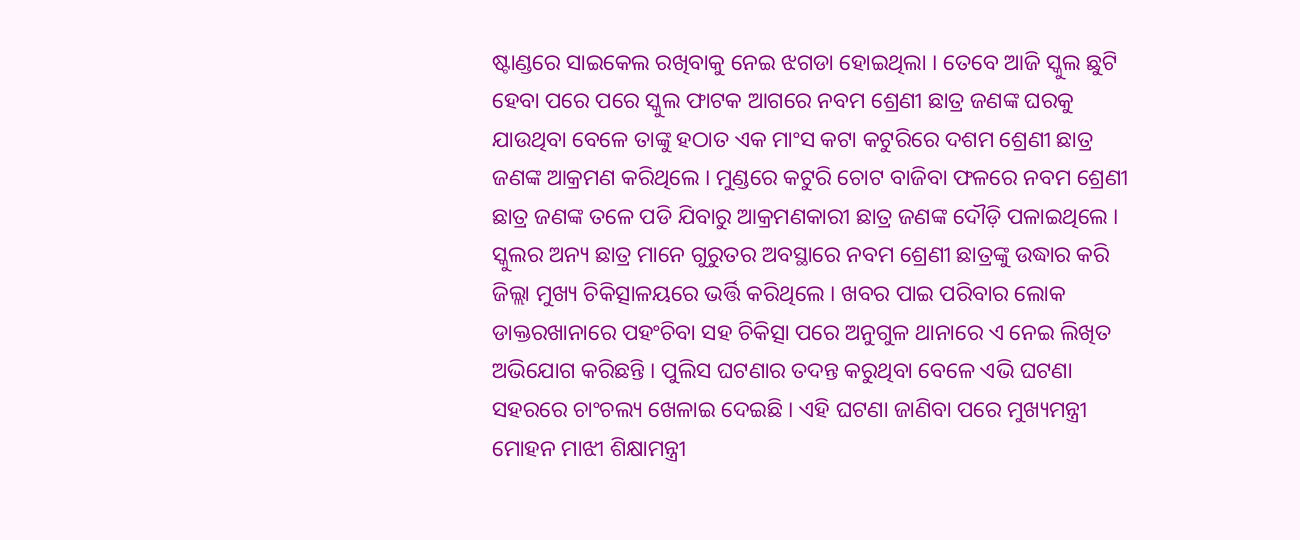ଷ୍ଟାଣ୍ଡରେ ସାଇକେଲ ରଖିବାକୁ ନେଇ ଝଗଡା ହୋଇଥିଲା । ତେବେ ଆଜି ସ୍କୁଲ ଛୁଟି ହେବା ପରେ ପରେ ସ୍କୁଲ ଫାଟକ ଆଗରେ ନବମ ଶ୍ରେଣୀ ଛାତ୍ର ଜଣଙ୍କ ଘରକୁ ଯାଉଥିବା ବେଳେ ତାଙ୍କୁ ହଠାତ ଏକ ମାଂସ କଟା କଟୁରିରେ ଦଶମ ଶ୍ରେଣୀ ଛାତ୍ର ଜଣଙ୍କ ଆକ୍ରମଣ କରିଥିଲେ । ମୁଣ୍ଡରେ କଟୁରି ଚୋଟ ବାଜିବା ଫଳରେ ନବମ ଶ୍ରେଣୀ ଛାତ୍ର ଜଣଙ୍କ ତଳେ ପଡି ଯିବାରୁ ଆକ୍ରମଣକାରୀ ଛାତ୍ର ଜଣଙ୍କ ଦୌଡ଼ି ପଳାଇଥିଲେ । ସ୍କୁଲର ଅନ୍ୟ ଛାତ୍ର ମାନେ ଗୁରୁତର ଅବସ୍ଥାରେ ନବମ ଶ୍ରେଣୀ ଛାତ୍ରଙ୍କୁ ଉଦ୍ଧାର କରି ଜିଲ୍ଲା ମୁଖ୍ୟ ଚିକିତ୍ସାଳୟରେ ଭର୍ତ୍ତି କରିଥିଲେ । ଖବର ପାଇ ପରିବାର ଲୋକ ଡାକ୍ତରଖାନାରେ ପହଂଚିବା ସହ ଚିକିତ୍ସା ପରେ ଅନୁଗୁଳ ଥାନାରେ ଏ ନେଇ ଲିଖିତ ଅଭିଯୋଗ କରିଛନ୍ତି । ପୁଲିସ ଘଟଣାର ତଦନ୍ତ କରୁଥିବା ବେଳେ ଏଭି ଘଟଣା ସହରରେ ଚାଂଚଲ୍ୟ ଖେଳାଇ ଦେଇଛି । ଏହି ଘଟଣା ଜାଣିବା ପରେ ମୁଖ୍ୟମନ୍ତ୍ରୀ ମୋହନ ମାଝୀ ଶିକ୍ଷାମନ୍ତ୍ରୀ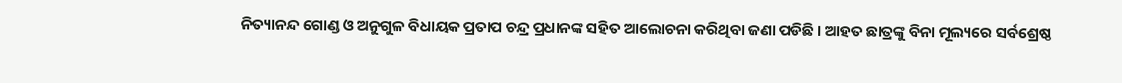ନିତ୍ୟାନନ୍ଦ ଗୋଣ୍ଡ ଓ ଅନୁଗୁଳ ବିଧାୟକ ପ୍ରତାପ ଚନ୍ଦ୍ର ପ୍ରଧାନଙ୍କ ସହିତ ଆଲୋଚନା କରିଥିବା ଜଣା ପଡିଛି । ଆହତ ଛାତ୍ରଙ୍କୁ ବିନା ମୂଲ୍ୟରେ ସର୍ବଶ୍ରେଷ୍ଠ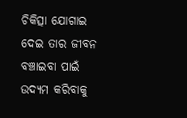ଚିକିତ୍ସା ଯୋଗାଇ ଦେଇ ତାର ଜୀବନ ବଞ୍ଚାଇବା ପାଇଁ ଉଦ୍ୟମ କରିବାକୁ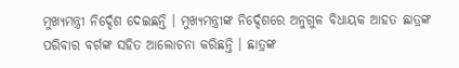ମୁଖ୍ୟମନ୍ତ୍ରୀ ନିର୍ଦ୍ଦେଶ ଦେଇଛନ୍ତି । ମୁଖ୍ୟମନ୍ତ୍ରୀଙ୍କ ନିର୍ଦ୍ଦେଶରେ ଅନୁଗୁଳ ବିଧାୟକ ଆହତ ଛାତ୍ରଙ୍କ ପରିବାର ବର୍ଗଙ୍କ ସହିତ ଆଲୋଚନା କରିଛନ୍ତି । ଛାତ୍ରଙ୍କ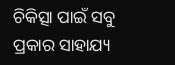ଚିକିତ୍ସା ପାଇଁ ସବୁ ପ୍ରକାର ସାହାଯ୍ୟ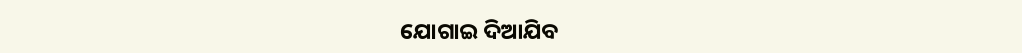ଯୋଗାଇ ଦିଆଯିବ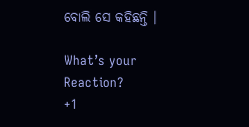ବୋଲି ସେ କହିଛନ୍ତି ।

What’s your Reaction?
+1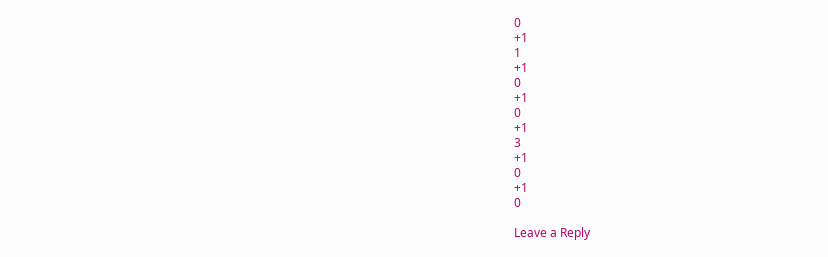0
+1
1
+1
0
+1
0
+1
3
+1
0
+1
0

Leave a Reply